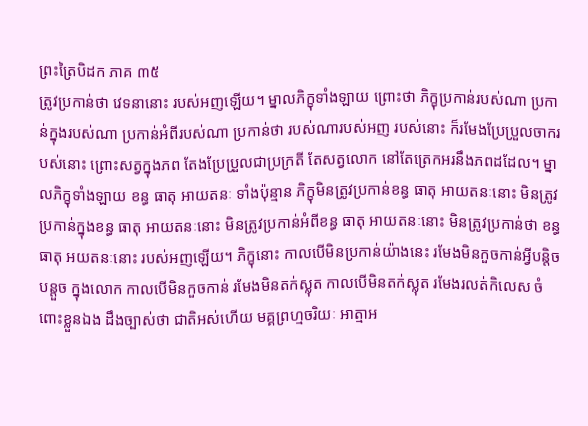ព្រះត្រៃបិដក ភាគ ៣៥
ត្រូវប្រកាន់ថា វេទនានោះ របស់អញឡើយ។ ម្នាលភិក្ខុទាំងឡាយ ព្រោះថា ភិក្ខុប្រកាន់របស់ណា ប្រកាន់ក្នុងរបស់ណា ប្រកាន់អំពីរបស់ណា ប្រកាន់ថា របស់ណារបស់អញ របស់នោះ ក៏រមែងប្រែប្រួលចាករបស់នោះ ព្រោះសត្វក្នុងភព តែងប្រែប្រួលជាប្រក្រតី តែសត្វលោក នៅតែត្រេកអរនឹងភពដដែល។ ម្នាលភិក្ខុទាំងឡាយ ខន្ធ ធាតុ អាយតនៈ ទាំងប៉ុន្មាន ភិក្ខុមិនត្រូវប្រកាន់ខន្ធ ធាតុ អាយតនៈនោះ មិនត្រូវប្រកាន់ក្នុងខន្ធ ធាតុ អាយតនៈនោះ មិនត្រូវប្រកាន់អំពីខន្ធ ធាតុ អាយតនៈនោះ មិនត្រូវប្រកាន់ថា ខន្ធ ធាតុ អយតនៈនោះ របស់អញឡើយ។ ភិក្ខុនោះ កាលបើមិនប្រកាន់យ៉ាងនេះ រមែងមិនកួចកាន់អ្វីបន្តិចបន្តួច ក្នុងលោក កាលបើមិនកួចកាន់ រមែងមិនតក់ស្លុត កាលបើមិនតក់ស្លុត រមែងរលត់កិលេស ចំពោះខ្លួនឯង ដឹងច្បាស់ថា ជាតិអស់ហើយ មគ្គព្រហ្មចរិយៈ អាត្មាអ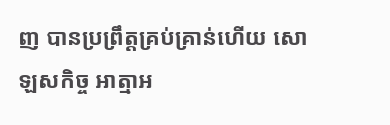ញ បានប្រព្រឹត្តគ្រប់គ្រាន់ហើយ សោឡសកិច្ច អាត្មាអ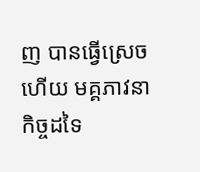ញ បានធ្វើស្រេចហើយ មគ្គភាវនាកិច្ចដទៃ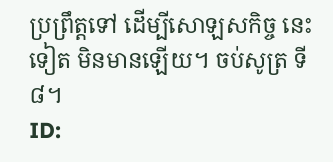ប្រព្រឹត្តទៅ ដើម្បីសោឡសកិច្ច នេះទៀត មិនមានឡើយ។ ចប់សូត្រ ទី៨។
ID: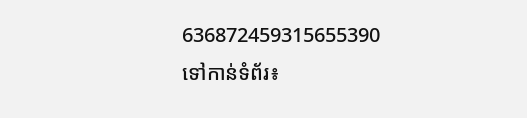636872459315655390
ទៅកាន់ទំព័រ៖